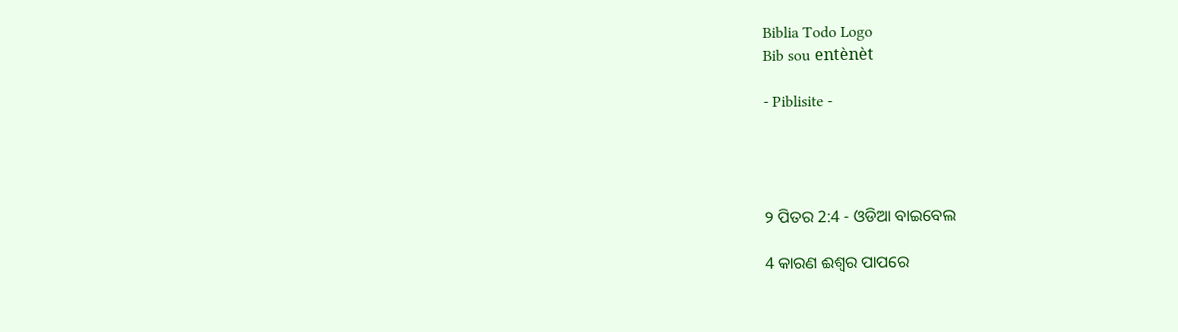Biblia Todo Logo
Bib sou entènèt

- Piblisite -




୨ ପିତର 2:4 - ଓଡିଆ ବାଇବେଲ

4 କାରଣ ଈଶ୍ୱର ପାପରେ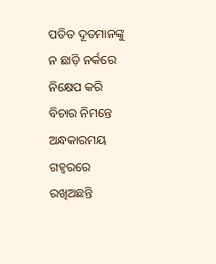ପତିତ ଦୂତମାନଙ୍କୁ ନ ଛାଡ଼ି ନର୍କରେ ନିକ୍ଷେପ କରି ବିଚାର ନିମନ୍ତେ ଅନ୍ଧକାରମୟ ଗହ୍ୱରରେ ରଖିଅଛନ୍ତି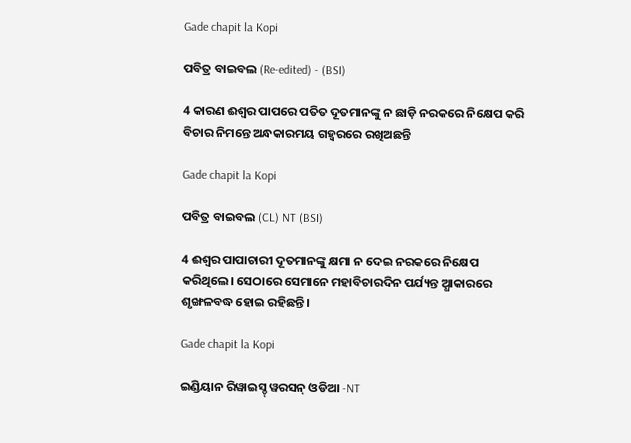Gade chapit la Kopi

ପବିତ୍ର ବାଇବଲ (Re-edited) - (BSI)

4 କାରଣ ଈଶ୍ଵର ପାପରେ ପତିତ ଦୂତମାନଙ୍କୁ ନ ଛାଡ଼ି ନରକରେ ନିକ୍ଷେପ କରି ବିଚାର ନିମନ୍ତେ ଅନ୍ଧକାରମୟ ଗହ୍ଵରରେ ରଖିଅଛନ୍ତି

Gade chapit la Kopi

ପବିତ୍ର ବାଇବଲ (CL) NT (BSI)

4 ଈଶ୍ୱର ପାପାଚାରୀ ଦୂତମାନଙ୍କୁ କ୍ଷମା ନ ଦେଇ ନରକରେ ନିକ୍ଷେପ କରିଥିଲେ। ସେଠାରେ ସେମାନେ ମହାବିଚାରଦିନ ପର୍ଯ୍ୟନ୍ତ ଅ୍ଧାକାରରେ ଶୃଙ୍ଖଳବଦ୍ଧ ହୋଇ ରହିଛନ୍ତି।

Gade chapit la Kopi

ଇଣ୍ଡିୟାନ ରିୱାଇସ୍ଡ୍ ୱରସନ୍ ଓଡିଆ -NT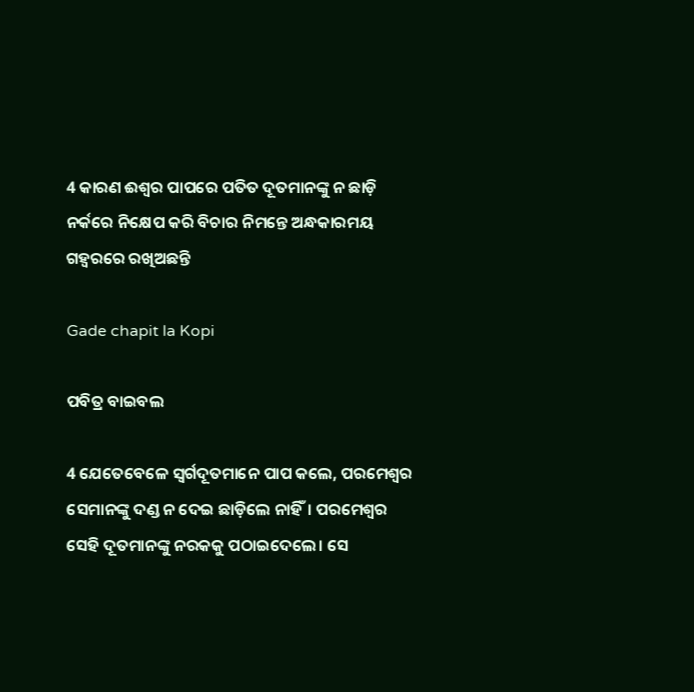4 କାରଣ ଈଶ୍ବର ପାପରେ ପତିତ ଦୂତମାନଙ୍କୁ ନ ଛାଡ଼ି ନର୍କରେ ନିକ୍ଷେପ କରି ବିଚାର ନିମନ୍ତେ ଅନ୍ଧକାରମୟ ଗହ୍ୱରରେ ରଖିଅଛନ୍ତି

Gade chapit la Kopi

ପବିତ୍ର ବାଇବଲ

4 ଯେତେବେଳେ ସ୍ୱର୍ଗଦୂତମାନେ ପାପ କଲେ, ପରମେଶ୍ୱର ସେମାନଙ୍କୁ ଦଣ୍ଡ ନ ଦେଇ ଛାଡ଼ିଲେ ନାହିଁ। ପରମେଶ୍ୱର ସେହି ଦୂତମାନଙ୍କୁ ନରକକୁ ପଠାଇଦେଲେ। ସେ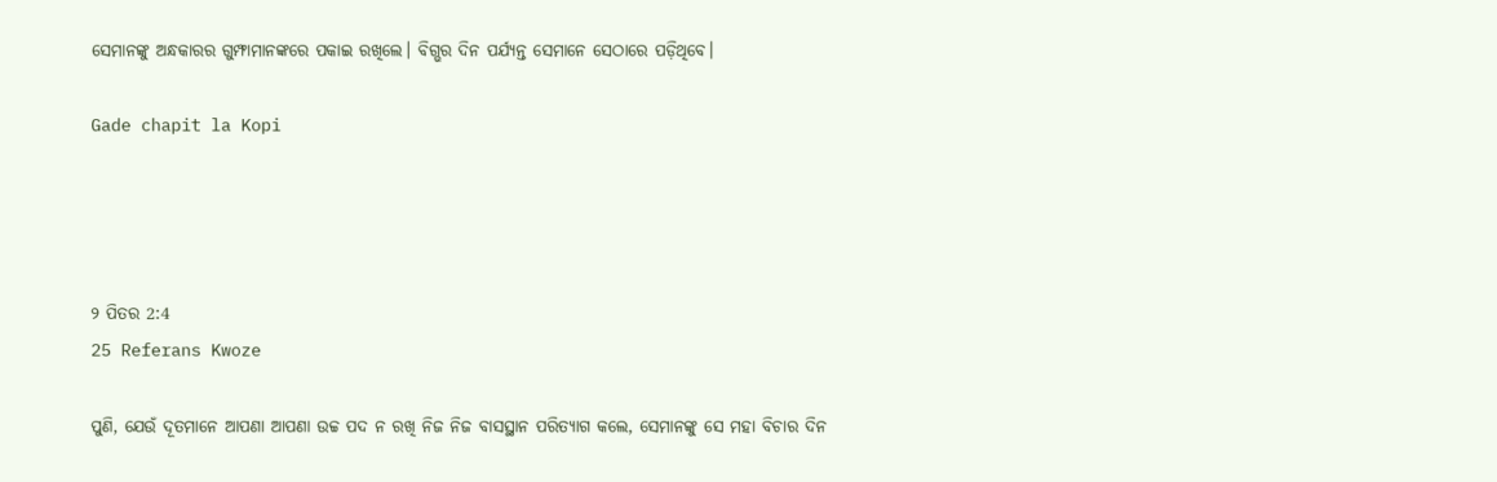ସେମାନଙ୍କୁ ଅନ୍ଧକାରର ଗୁମ୍ଫାମାନଙ୍କରେ ପକାଇ ରଖିଲେ। ବିଗ୍ଭର ଦିନ ପର୍ଯ୍ୟନ୍ତ ସେମାନେ ସେଠାରେ ପଡ଼ିଥିବେ।

Gade chapit la Kopi




୨ ପିତର 2:4
25 Referans Kwoze

ପୁଣି, ଯେଉଁ ଦୂତମାନେ ଆପଣା ଆପଣା ଉଚ୍ଚ ପଦ ନ ରଖି ନିଜ ନିଜ ବାସସ୍ଥାନ ପରିତ୍ୟାଗ କଲେ, ସେମାନଙ୍କୁ ସେ ମହା ବିଚାର ଦିନ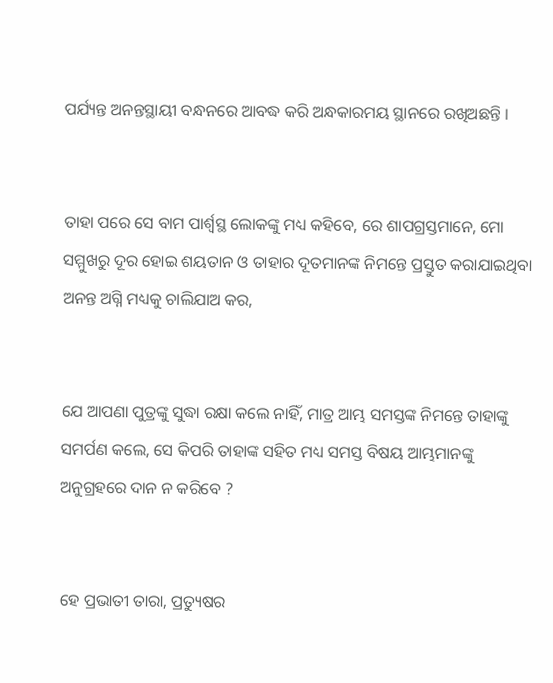ପର୍ଯ୍ୟନ୍ତ ଅନନ୍ତସ୍ଥାୟୀ ବନ୍ଧନରେ ଆବଦ୍ଧ କରି ଅନ୍ଧକାରମୟ ସ୍ଥାନରେ ରଖିଅଛନ୍ତି ।


ତାହା ପରେ ସେ ବାମ ପାର୍ଶ୍ୱସ୍ଥ ଲୋକଙ୍କୁ ମଧ୍ୟ କହିବେ, ରେ ଶାପଗ୍ରସ୍ତମାନେ, ମୋ ସମ୍ମୁଖରୁ ଦୂର ହୋଇ ଶୟତାନ ଓ ତାହାର ଦୂତମାନଙ୍କ ନିମନ୍ତେ ପ୍ରସ୍ତୁତ କରାଯାଇଥିବା ଅନନ୍ତ ଅଗ୍ନି ମଧ୍ୟକୁ ଚାଲିଯାଅ କର,


ଯେ ଆପଣା ପୁତ୍ରଙ୍କୁ ସୁଦ୍ଧା ରକ୍ଷା କଲେ ନାହିଁ, ମାତ୍ର ଆମ୍ଭ ସମସ୍ତଙ୍କ ନିମନ୍ତେ ତାହାଙ୍କୁ ସମର୍ପଣ କଲେ, ସେ କିପରି ତାହାଙ୍କ ସହିତ ମଧ୍ୟ ସମସ୍ତ ବିଷୟ ଆମ୍ଭମାନଙ୍କୁ ଅନୁଗ୍ରହରେ ଦାନ ନ କରିବେ ?


ହେ ପ୍ରଭାତୀ ତାରା, ପ୍ରତ୍ୟୁଷର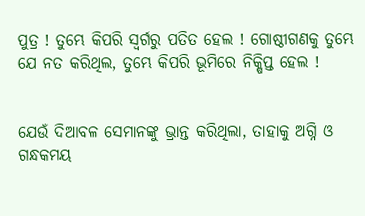ପୁତ୍ର ! ତୁମ୍ଭେ କିପରି ସ୍ୱର୍ଗରୁ ପତିତ ହେଲ ! ଗୋଷ୍ଠୀଗଣକୁ ତୁମ୍ଭେ ଯେ ନତ କରିଥିଲ, ତୁମ୍ଭେ କିପରି ଭୂମିରେ ନିକ୍ଷିପ୍ତ ହେଲ !


ଯେଉଁ ଦିଆବଳ ସେମାନଙ୍କୁ ଭ୍ରାନ୍ତ କରିଥିଲା, ତାହାକୁ ଅଗ୍ନି ଓ ଗନ୍ଧକମୟ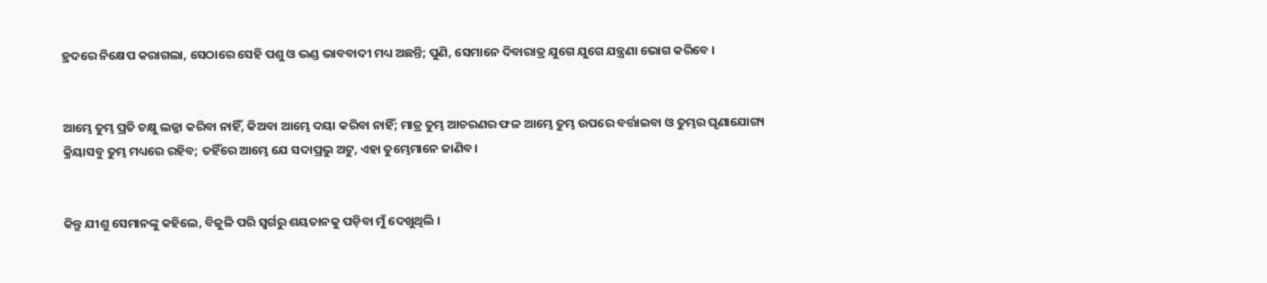ହ୍ରଦରେ ନିକ୍ଷେପ କରାଗଲା, ସେଠାରେ ସେହି ପଶୁ ଓ ଭଣ୍ଡ ଭାବବାଦୀ ମଧ୍ୟ ଅଛନ୍ତି; ପୁଣି, ସେମାନେ ଦିବାରାତ୍ର ଯୁଗେ ଯୁଗେ ଯନ୍ତ୍ରଣା ଭୋଗ କରିବେ ।


ଆମ୍ଭେ ତୁମ୍ଭ ପ୍ରତି ଚକ୍ଷୁ ଲଜ୍ଜା କରିବା ନାହିଁ, କିଅବା ଆମ୍ଭେ ଦୟା କରିବା ନାହିଁ; ମାତ୍ର ତୁମ୍ଭ ଆଚରଣର ଫଳ ଆମ୍ଭେ ତୁମ୍ଭ ଉପରେ ବର୍ତ୍ତାଇବା ଓ ତୁମ୍ଭର ଘୃଣାଯୋଗ୍ୟ କ୍ରିୟାସବୁ ତୁମ୍ଭ ମଧ୍ୟରେ ରହିବ; ତହିଁରେ ଆମ୍ଭେ ଯେ ସଦାପ୍ରଭୁ ଅଟୁ, ଏହା ତୁମ୍ଭେମାନେ ଜାଣିବ।


କିନ୍ତୁ ଯୀଶୁ ସେମାନଙ୍କୁ କହିଲେ, ବିଜୁଳି ପରି ସ୍ୱର୍ଗରୁ ଶୟତାନକୁ ପଡ଼ିବା ମୁଁ ଦେଖୁଥିଲି ।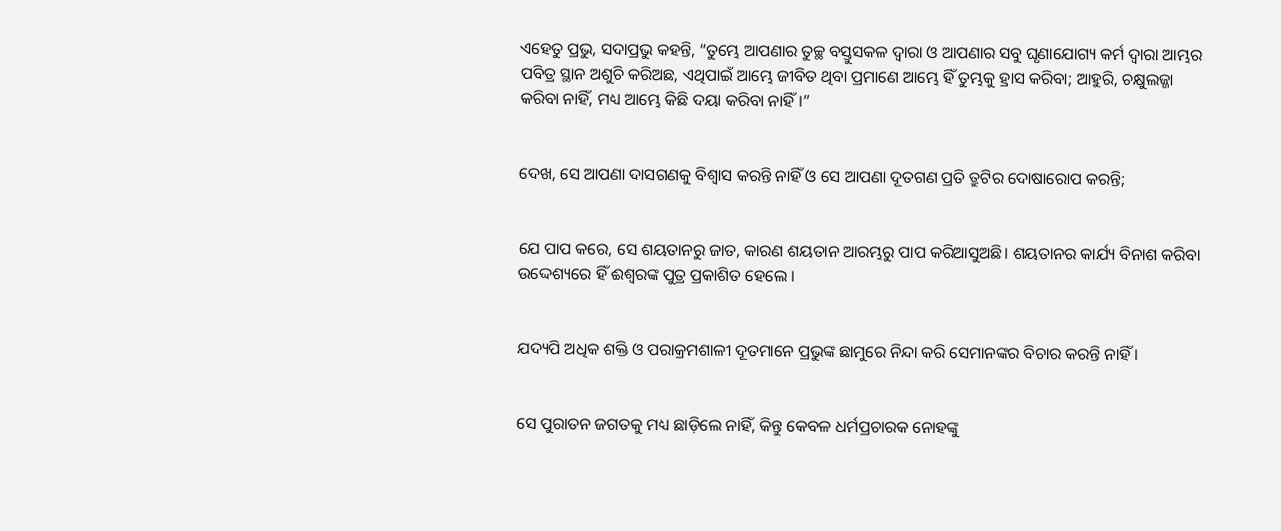ଏହେତୁ ପ୍ରଭୁ, ସଦାପ୍ରଭୁ କହନ୍ତି, “ତୁମ୍ଭେ ଆପଣାର ତୁଚ୍ଛ ବସ୍ତୁସକଳ ଦ୍ୱାରା ଓ ଆପଣାର ସବୁ ଘୃଣାଯୋଗ୍ୟ କର୍ମ ଦ୍ୱାରା ଆମ୍ଭର ପବିତ୍ର ସ୍ଥାନ ଅଶୁଚି କରିଅଛ, ଏଥିପାଇଁ ଆମ୍ଭେ ଜୀବିତ ଥିବା ପ୍ରମାଣେ ଆମ୍ଭେ ହିଁ ତୁମ୍ଭକୁ ହ୍ରାସ କରିବା; ଆହୁରି, ଚକ୍ଷୁଲଜ୍ଜା କରିବା ନାହିଁ, ମଧ୍ୟ ଆମ୍ଭେ କିଛି ଦୟା କରିବା ନାହିଁ।”


ଦେଖ, ସେ ଆପଣା ଦାସଗଣକୁ ବିଶ୍ୱାସ କରନ୍ତି ନାହିଁ ଓ ସେ ଆପଣା ଦୂତଗଣ ପ୍ରତି ତ୍ରୁଟିର ଦୋଷାରୋପ କରନ୍ତି;


ଯେ ପାପ କରେ, ସେ ଶୟତାନରୁ ଜାତ, କାରଣ ଶୟତାନ ଆରମ୍ଭରୁ ପାପ କରିଆସୁଅଛି। ଶୟତାନର କାର୍ଯ୍ୟ ବିନାଶ କରିବା ଉଦ୍ଦେଶ୍ୟରେ ହିଁ ଈଶ୍ୱରଙ୍କ ପୁତ୍ର ପ୍ରକାଶିତ ହେଲେ ।


ଯଦ୍ୟପି ଅଧିକ ଶକ୍ତି ଓ ପରାକ୍ରମଶାଳୀ ଦୂତମାନେ ପ୍ରଭୁଙ୍କ ଛାମୁରେ ନିନ୍ଦା କରି ସେମାନଙ୍କର ବିଚାର କରନ୍ତି ନାହିଁ ।


ସେ ପୁରାତନ ଜଗତକୁ ମଧ୍ୟ ଛାଡ଼ିଲେ ନାହିଁ, କିନ୍ତୁ କେବଳ ଧର୍ମପ୍ରଚାରକ ନୋହଙ୍କୁ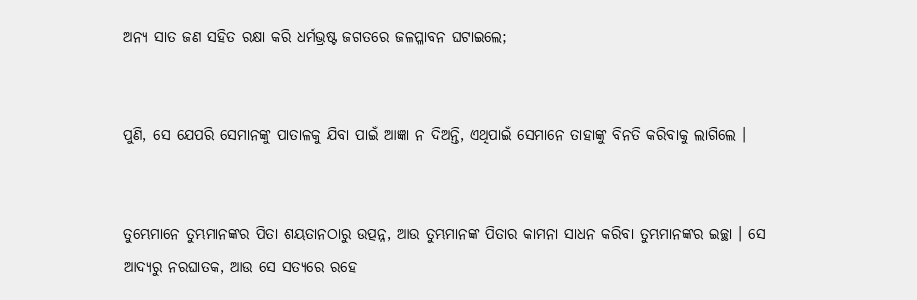ଅନ୍ୟ ସାତ ଜଣ ସହିତ ରକ୍ଷା କରି ଧର୍ମଭ୍ରଷ୍ଟ ଜଗତରେ ଜଳପ୍ଳାବନ ଘଟାଇଲେ;


ପୁଣି, ସେ ଯେପରି ସେମାନଙ୍କୁ ପାତାଳକୁ ଯିବା ପାଇଁ ଆଜ୍ଞା ନ ଦିଅନ୍ତି, ଏଥିପାଇଁ ସେମାନେ ତାହାଙ୍କୁ ବିନତି କରିବାକୁ ଲାଗିଲେ ।


ତୁମ୍ଭେମାନେ ତୁମ୍ଭମାନଙ୍କର ପିତା ଶୟତାନଠାରୁ ଉତ୍ପନ୍ନ, ଆଉ ତୁମ୍ଭମାନଙ୍କ ପିତାର କାମନା ସାଧନ କରିବା ତୁମ୍ଭମାନଙ୍କର ଇଚ୍ଛା । ସେ ଆଦ୍ୟରୁ ନରଘାତକ, ଆଉ ସେ ସତ୍ୟରେ ରହେ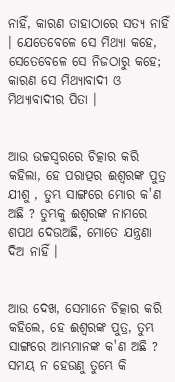ନାହିଁ, କାରଣ ତାହାଠାରେ ସତ୍ୟ ନାହିଁ । ଯେତେବେଳେ ସେ ମିଥ୍ୟା କହେ, ସେତେବେଳେ ସେ ନିଜଠାରୁ କହେ; କାରଣ ସେ ମିଥ୍ୟାବାଦୀ ଓ ମିଥ୍ୟାବାଦୀର ପିତା ।


ଆଉ ଉଚ୍ଚସ୍ୱରରେ ଚିତ୍କାର କରି କହିଲା, ହେ ପରାତ୍ପର ଈଶ୍ୱରଙ୍କ ପୁତ୍ର ଯୀଶୁ , ତୁମ୍ଭ ସାଙ୍ଗରେ ମୋର କ'ଣ ଅଛି ? ତୁମ୍ଭକୁ ଈଶ୍ୱରଙ୍କ ନାମରେ ଶପଥ ଦେଉଅଛି, ମୋତେ ଯନ୍ତ୍ରଣା ଦିଅ ନାହିଁ ।


ଆଉ ଦେଖ, ସେମାନେ ଚିତ୍କାର କରି କହିଲେ, ହେ ଈଶ୍ୱରଙ୍କ ପୁତ୍ର, ତୁମ୍ଭ ସାଙ୍ଗରେ ଆମ୍ଭମାନଙ୍କ କ'ଣ ଅଛି ? ସମୟ ନ ହେଉଣୁ ତୁମ୍ଭେ କି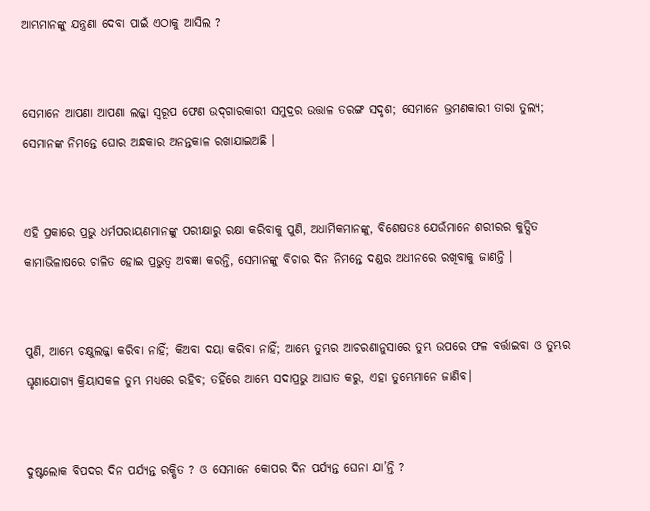ଆମ୍ଭମାନଙ୍କୁ ଯନ୍ତ୍ରଣା ଦେବା ପାଇଁ ଏଠାକୁ ଆସିଲ ?


ସେମାନେ ଆପଣା ଆପଣା ଲଜ୍ଜା ସ୍ୱରୂପ ଫେଣ ଉଦ୍‍ଗାରକାରୀ ସମୁଦ୍ରର ଉତ୍ତାଳ ତରଙ୍ଗ ସଦୃଶ; ସେମାନେ ଭ୍ରମଣକାରୀ ତାରା ତୁଲ୍ୟ; ସେମାନଙ୍କ ନିମନ୍ତେ ଘୋର ଅନ୍ଧକାର ଅନନ୍ତକାଳ ରଖାଯାଇଅଛି ।


ଏହି ପ୍ରକାରେ ପ୍ରଭୁ ଧର୍ମପରାୟଣମାନଙ୍କୁ ପରୀକ୍ଷାରୁ ରକ୍ଷା କରିବାକୁ ପୁଣି, ଅଧାର୍ମିକମାନଙ୍କୁ, ବିଶେଷତଃ ଯେଉଁମାନେ ଶରୀରର କୁତ୍ସିତ କାମାଭିଳାଷରେ ଚାଳିତ ହୋଇ ପ୍ରଭୁତ୍ୱ ଅବଜ୍ଞା କରନ୍ତି, ସେମାନଙ୍କୁ ବିଚାର ଦିନ ନିମନ୍ତେ ଦଣ୍ଡର ଅଧୀନରେ ରଖିବାକୁ ଜାଣନ୍ତି ।


ପୁଣି, ଆମ୍ଭେ ଚକ୍ଷୁଲଜ୍ଜା କରିବା ନାହିଁ; କିଅବା ଦୟା କରିବା ନାହିଁ; ଆମ୍ଭେ ତୁମ୍ଭର ଆଚରଣାନୁସାରେ ତୁମ୍ଭ ଉପରେ ଫଳ ବର୍ତ୍ତାଇବା ଓ ତୁମ୍ଭର ଘୃଣାଯୋଗ୍ୟ କ୍ରିୟାସକଳ ତୁମ୍ଭ ମଧ୍ୟରେ ରହିବ; ତହିଁରେ ଆମ୍ଭେ ସଦାପ୍ରଭୁ ଆଘାତ କରୁ, ଏହା ତୁମ୍ଭେମାନେ ଜାଣିବ।


ଦୁଷ୍ଟଲୋକ ବିପଦର ଦିନ ପର୍ଯ୍ୟନ୍ତ ରକ୍ଷିତ ? ଓ ସେମାନେ କୋପର ଦିନ ପର୍ଯ୍ୟନ୍ତ ଘେନା ଯା’ନ୍ତି ?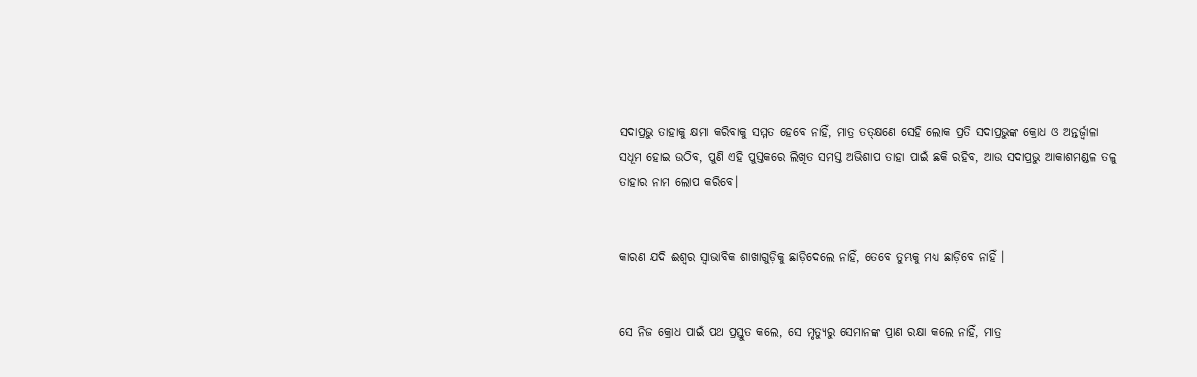ସଦାପ୍ରଭୁ ତାହାକୁ କ୍ଷମା କରିବାକୁ ସମ୍ମତ ହେବେ ନାହିଁ, ମାତ୍ର ତତ୍‍କ୍ଷଣେ ସେହି ଲୋକ ପ୍ରତି ସଦାପ୍ରଭୁଙ୍କ କ୍ରୋଧ ଓ ଅନ୍ତର୍ଜ୍ୱାଳା ସଧୂମ ହୋଇ ଉଠିବ, ପୁଣି ଏହି ପୁସ୍ତକରେ ଲିଖିତ ସମସ୍ତ ଅଭିଶାପ ତାହା ପାଇଁ ଛକି ରହିବ, ଆଉ ସଦାପ୍ରଭୁ ଆକାଶମଣ୍ଡଳ ତଳୁ ତାହାର ନାମ ଲୋପ କରିବେ।


କାରଣ ଯଦି ଈଶ୍ୱର ସ୍ୱାଭାବିକ ଶାଖାଗୁଡ଼ିକୁ ଛାଡ଼ିଦେଲେ ନାହିଁ, ତେବେ ତୁମ୍ଭକୁ ମଧ୍ୟ ଛାଡ଼ିବେ ନାହିଁ ।


ସେ ନିଜ କ୍ରୋଧ ପାଇଁ ପଥ ପ୍ରସ୍ତୁତ କଲେ, ସେ ମୃତ୍ୟୁରୁ ସେମାନଙ୍କ ପ୍ରାଣ ରକ୍ଷା କଲେ ନାହିଁ, ମାତ୍ର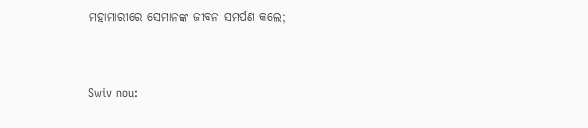ମହାମାରୀରେ ସେମାନଙ୍କ ଜୀବନ ସମର୍ପଣ କଲେ;


Swiv nou: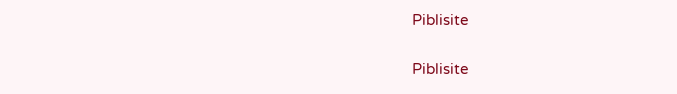Piblisite


Piblisite